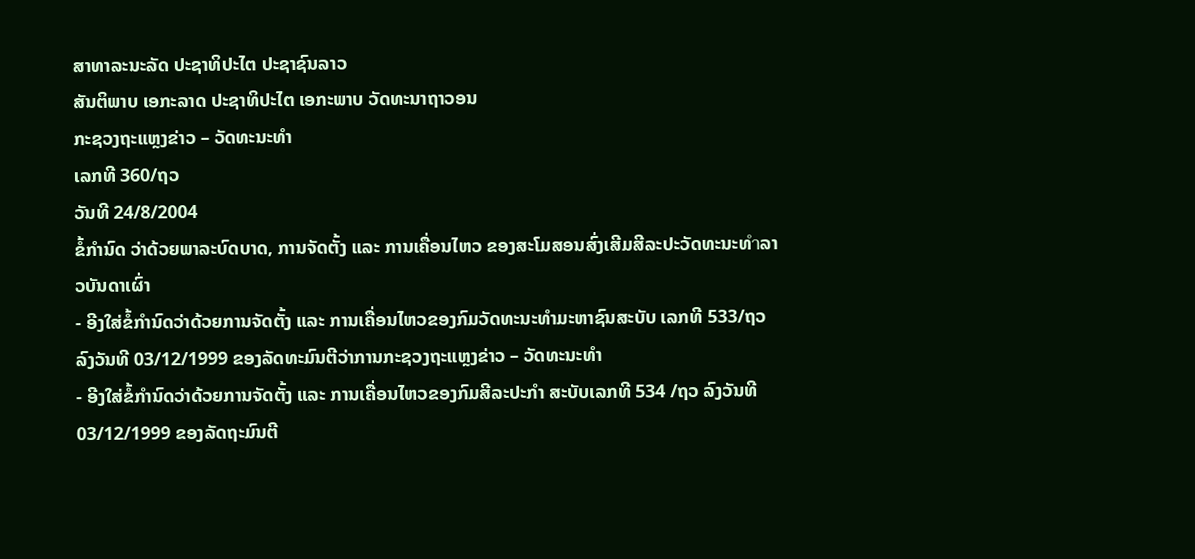ສາທາລະນະລັດ ປະຊາທິປະໄຕ ປະຊາຊົນລາວ
ສັນຕິພາບ ເອກະລາດ ປະຊາທິປະໄຕ ເອກະພາບ ວັດທະນາຖາວອນ
ກະຊວງຖະແຫຼງຂ່າວ – ວັດທະນະທຳ
ເລກທີ 360/ຖວ
ວັນທີ 24/8/2004
ຂໍ້ກໍານົດ ວ່າດ້ວຍພາລະບົດບາດ, ການຈັດຕັ້ງ ແລະ ການເຄື່ອນໄຫວ ຂອງສະໂມສອນສົ່ງເສີມສີລະປະວັດທະນະທำລາວບັນດາເຜົ່າ
- ອີງໃສ່ຂໍ້ກຳນົດວ່າດ້ວຍການຈັດຕັ້ງ ແລະ ການເຄື່ອນໄຫວຂອງກົມວັດທະນະທຳມະຫາຊົນສະບັບ ເລກທີ 533/ຖວ ລົງວັນທີ 03/12/1999 ຂອງລັດທະມົນຕີວ່າການກະຊວງຖະແຫຼງຂ່າວ – ວັດທະນະທຳ
- ອີງໃສ່ຂໍ້ກຳນົດວ່າດ້ວຍການຈັດຕັ້ງ ແລະ ການເຄື່ອນໄຫວຂອງກົມສີລະປະກຳ ສະບັບເລກທີ 534 /ຖວ ລົງວັນທີ 03/12/1999 ຂອງລັດຖະມົນຕີ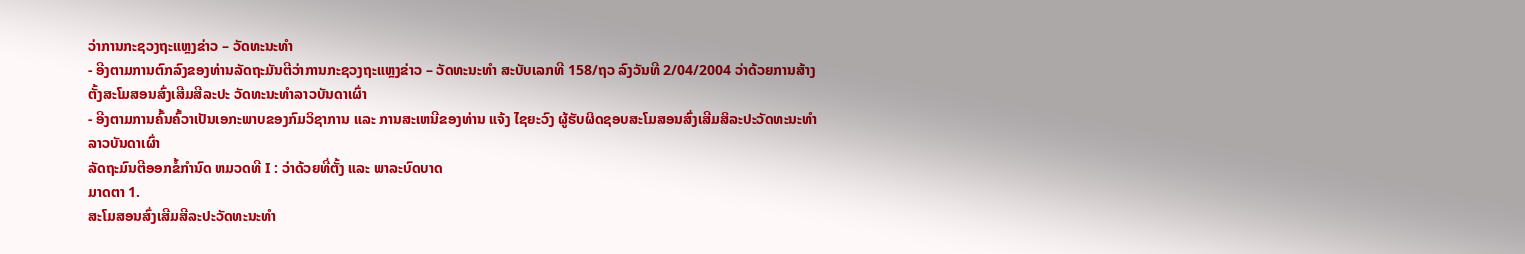ວ່າການກະຊວງຖະແຫຼງຂ່າວ – ວັດທະນະທຳ
- ອີງຕາມການຕົກລົງຂອງທ່ານລັດຖະມັນຕີວ່າການກະຊວງຖະແຫຼງຂ່າວ – ວັດທະນະທຳ ສະບັບເລກທີ 158/ຖວ ລົງວັນທີ 2/04/2004 ວ່າດ້ວຍການສ້າງຕັ້ງສະໂມສອນສົ່ງເສີມສີລະປະ ວັດທະນະທຳລາວບັນດາເຜົ່າ
- ອີງຕາມການຄົ້ນຄົ້ວາເປັນເອກະພາບຂອງກົມວິຊາການ ແລະ ການສະເຫນີຂອງທ່ານ ແຈ້ງ ໄຊຍະວົງ ຜູ້ຮັບຜິດຊອບສະໂມສອນສົ່ງເສີມສິລະປະວັດທະນະທຳລາວບັນດາເຜົ່າ
ລັດຖະມົນຕີອອກຂໍ້ກໍານົດ ຫມວດທີ I : ວ່າດ້ວຍທີ່ຕັ້ງ ແລະ ພາລະບົດບາດ
ມາດຕາ 1.
ສະໂມສອນສົ່ງເສີມສີລະປະວັດທະນະທຳ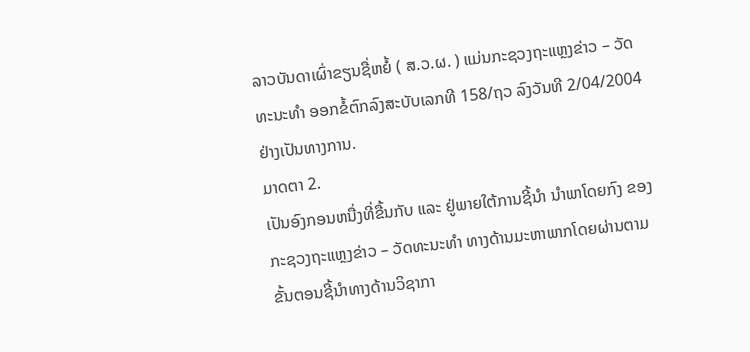ລາວບັນດາເຜົ່າຂຽນຊື່ຫຍໍ້ ( ສ.ວ.ຜ. ) ແມ່ນກະຊວງຖະແຫຼງຂ່າວ – ວັດທະນະທຳ ອອກຂໍ້ຕົກລົງສະບັບເລກທີ 158/ຖວ ລົງວັນທີ 2/04/2004 ຢ່າງເປັນທາງການ.
ມາດຕາ 2.
ເປັນອົງກອນຫນື່ງທີ່ຂື້ນກັບ ແລະ ຢູ່ພາຍໃຕ້ການຊີ້ນໍາ ນໍາພາໂດຍກົງ ຂອງກະຊວງຖະແຫຼງຂ່າວ – ວັດທະນະທຳ ທາງດ້ານມະຫາພາກໂດຍຜ່ານຕາມຂັ້ນຕອນຊີ້ນຳທາງດ້ານວິຊາກາ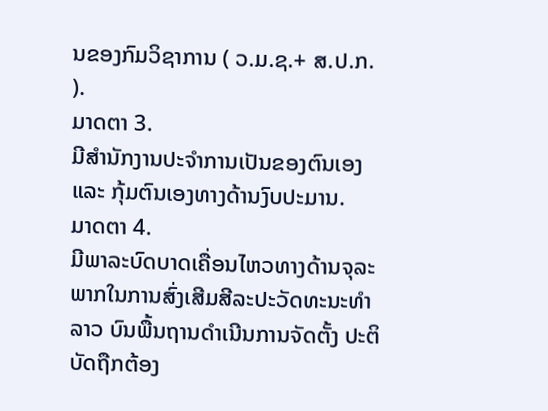ນຂອງກົມວິຊາການ ( ວ.ມ.ຊ.+ ສ.ປ.ກ. ).
ມາດຕາ 3.
ມີສຳນັກງານປະຈຳການເປັນຂອງຕົນເອງ ແລະ ກຸ້ມຕົນເອງທາງດ້ານງົບປະມານ.
ມາດຕາ 4.
ມີພາລະບົດບາດເຄື່ອນໄຫວທາງດ້ານຈຸລະພາກໃນການສົ່ງເສີມສີລະປະວັດທະນະທຳລາວ ບົນພື້ນຖານດຳເນີນການຈັດຕັ້ງ ປະຕິບັດຖືກຕ້ອງ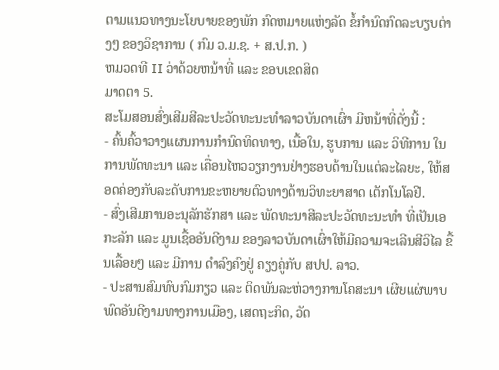ຕາມແນວທາງນະໂຍບາຍຂອງພັກ ກົດຫມາຍແຫ່ງລັດ ຂໍ້ກຳນົດກົດລະບຽບຕ່າງໆ ຂອງວິຊາການ ( ກົມ ວ.ມ.ຊ. + ສ.ປ.ກ. )
ຫມວດທີ II ວ່າດ້ວຍຫນ້າທີ່ ແລະ ຂອບເຂດສິດ
ມາດຕາ 5.
ສະໂມສອນສົ່ງເສີມສີລະປະວັດທະນະທຳລາວບັນດາເຜົ່າ ມີຫນ້າທີ່ດັ່ງນີ້ :
- ຄົ້ນຄົ້ວາວາງແຜນການກຳນົດທິດທາງ, ເນື້ອໃນ, ຮູບການ ແລະ ວິທີການ ໃນການພັດທະນາ ແລະ ເຄື່ອນໄຫວວຽກງານຢ່າງຮອບດ້ານໃນແຕ່ລະໄລຍະ, ໃຫ້ສອດຄ່ອງກັບລະດັບການຂະຫຍາຍຕົວທາງດ້ານວິທະຍາສາດ ເຕັກໂນໂລຢີ.
- ສົ່ງເສີມການອະນຸລັກຮັກສາ ແລະ ພັດທະນາສີລະປະວັດທະນະທຳ ທີ່ເປັນເອກະລັກ ແລະ ມູນເຊື້ອອັນດີງາມ ຂອງລາວບັນດາເຜົ່າໃຫ້ມີຄວາມຈະເລີນສີວິໄລ ຂື້ນເລື້ອຍໆ ແລະ ມີການ ດຳລົງຄົງຢູ່ ຄຽງຄູ່ກັບ ສປປ. ລາວ.
- ປະສານສົມທົບກົມກຽວ ແລະ ຕິດພັນລະຫ່ວາງການໂຄສະນາ ເຜີຍແຜ່ພາບພົດອັນດີງາມທາງການເມືອງ, ເສດຖະກິດ, ວັດ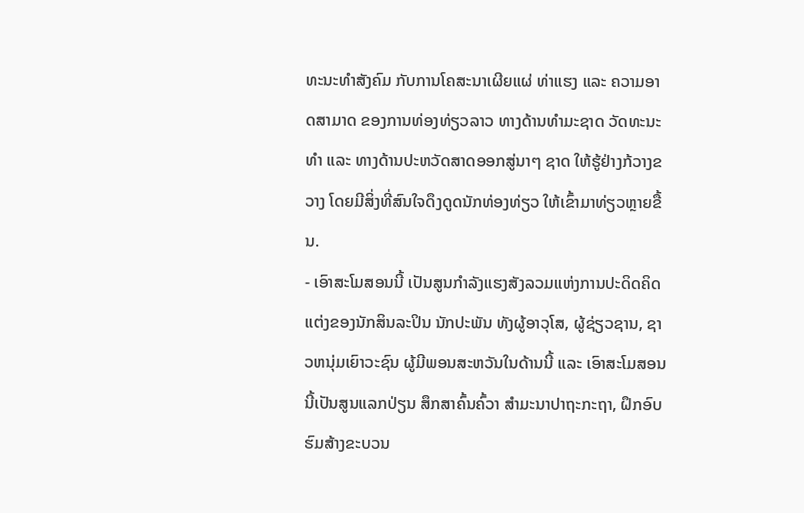ທະນະທຳສັງຄົມ ກັບການໂຄສະນາເຜີຍແຜ່ ທ່າແຮງ ແລະ ຄວາມອາດສາມາດ ຂອງການທ່ອງທ່ຽວລາວ ທາງດ້ານທຳມະຊາດ ວັດທະນະທຳ ແລະ ທາງດ້ານປະຫວັດສາດອອກສູ່ນາໆ ຊາດ ໃຫ້ຮູ້ຢ່າງກ້ວາງຂວາງ ໂດຍມີສິ່ງທີ່ສົນໃຈດຶງດູດນັກທ່ອງທ່ຽວ ໃຫ້ເຂົ້າມາທ່ຽວຫຼາຍຂື້ນ.
- ເອົາສະໂມສອນນີ້ ເປັນສູນກຳລັງແຮງສັງລວມແຫ່ງການປະດິດຄິດແຕ່ງຂອງນັກສິນລະປິນ ນັກປະພັນ ທັງຜູ້ອາວຸໂສ, ຜູ້ຊ່ຽວຊານ, ຊາວຫນຸ່ມເຍົາວະຊົນ ຜູ້ມີພອນສະຫວັນໃນດ້ານນີ້ ແລະ ເອົາສະໂມສອນນີ້ເປັນສູນແລກປ່ຽນ ສຶກສາຄົ້ນຄົ້ວາ ສຳມະນາປາຖະກະຖາ, ຝຶກອົບຮົມສ້າງຂະບວນ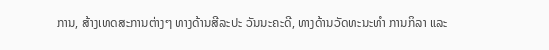ການ, ສ້າງເທດສະການຕ່າງໆ ທາງດ້ານສີລະປະ ວັນນະຄະດີ, ທາງດ້ານວັດທະນະທໍາ ການກິລາ ແລະ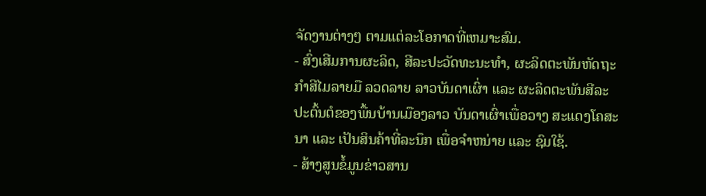ຈັດງານຕ່າງໆ ຕາມແຕ່ລະໂອກາດທີ່ເຫມາະສົມ.
- ສົ່ງເສີມການຜະລິດ, ສີລະປະວັດທະນະທຳ, ຜະລິດຕະພັນຫັດຖະກຳສີໄມລາຍມື ລວດລາຍ ລາວບັນດາເຜົ່າ ແລະ ຜະລິດຕະພັນສີລະປະຕົ້ນຕໍຂອງພື້ນບ້ານເມືອງລາວ ບັນດາເຜົ່າເພື່ອວາງ ສະແດງໂຄສະນາ ແລະ ເປັນສິນຄ້າທີ່ລະນຶກ ເພື່ອຈຳຫນ່າຍ ແລະ ຊົມໃຊ້.
- ສ້າງສູນຂໍ້ມູນຂ່າວສານ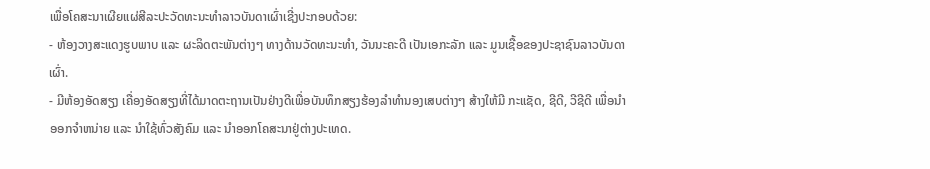ເພື່ອໂຄສະນາເຜີຍແຜ່ສີລະປະວັດທະນະທຳລາວບັນດາເຜົ່າເຊີ່ງປະກອບດ້ວຍ:
- ຫ້ອງວາງສະແດງຮູບພາບ ແລະ ຜະລິດຕະພັນຕ່າງໆ ທາງດ້ານວັດທະນະທໍາ, ວັນນະຄະດີ ເປັນເອກະລັກ ແລະ ມູນເຊື້ອຂອງປະຊາຊົນລາວບັນດາເຜົ່າ.
- ມີຫ້ອງອັດສຽງ ເຄື່ອງອັດສຽງທີ່ໄດ້ມາດຕະຖານເປັນຢ່າງດີເພື່ອບັນທຶກສຽງຮ້ອງລຳທຳນອງເສບຕ່າງໆ ສ້າງໃຫ້ມີ ກະແຊັດ, ຊີດີ, ວີຊີດີ ເພື່ອນໍາອອກຈຳຫນ່າຍ ແລະ ນຳໃຊ້ທົ່ວສັງຄົມ ແລະ ນຳອອກໂຄສະນາຢູ່ຕ່າງປະເທດ.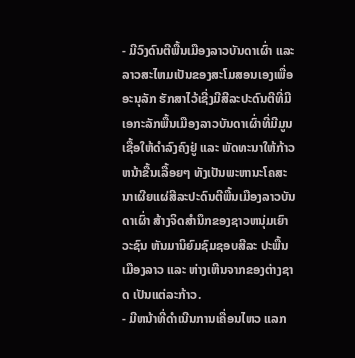- ມີວົງດົນຕີພື້ນເມືອງລາວບັນດາເຜົ່າ ແລະ ລາວສະໄຫມເປັນຂອງສະໂມສອນເອງເພື່ອອະນຸລັກ ຮັກສາໄວ້ເຊີ່ງມີສີລະປະດົນຕີທີ່ມີເອກະລັກພື້ນເມືອງລາວບັນດາເຜົ່າທີ່ມີມູນເຊື້ອໃຫ້ດຳລົງຄົງຢູ່ ແລະ ພັດທະນາໃຫ້ກ້າວຫນ້າຂື້ນເລື້ອຍໆ ທັງເປັນພະຫານະໂຄສະນາເຜີຍແຜ່ສີລະປະດົນຕີພື້ນເມືອງລາວບັນດາເຜົ່າ ສ້າງຈິດສຳນຶກຂອງຊາວຫນຸ່ມເຍົາວະຊົນ ຫັນມານິຍົມຊົມຊອບສີລະ ປະພື້ນເມືອງລາວ ແລະ ຫ່າງເຫີນຈາກຂອງຕ່າງຊາດ ເປັນແຕ່ລະກ້າວ.
- ມີຫນ້າທີ່ດຳເນີນການເຄື່ອນໄຫວ ແລກ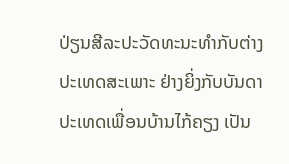ປ່ຽນສີລະປະວັດທະນະທຳກັບຕ່າງປະເທດສະເພາະ ຢ່າງຍິ່ງກັບບັນດາປະເທດເພື່ອນບ້ານໄກ້ຄຽງ ເປັນ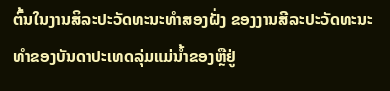ຕົ້ນໃນງານສິລະປະວັດທະນະທຳສອງຝັ່ງ ຂອງງານສີລະປະວັດທະນະທຳຂອງບັນດາປະເທດລຸ່ມແມ່ນ້ຳຂອງຫຼືຢູ່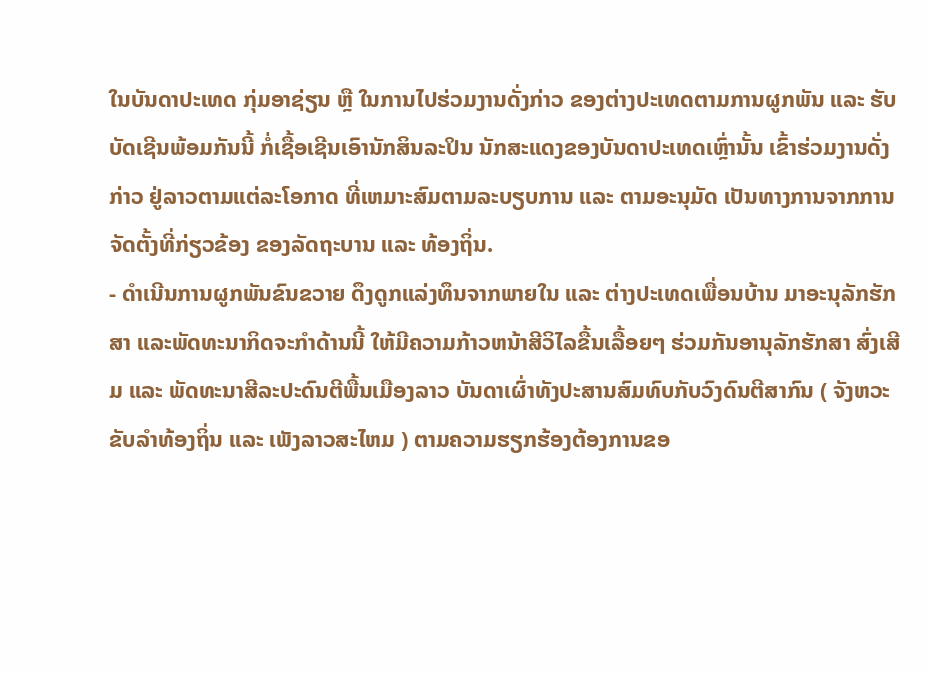ໃນບັນດາປະເທດ ກຸ່ມອາຊ່ຽນ ຫຼື ໃນການໄປຮ່ວມງານດັ່ງກ່າວ ຂອງຕ່າງປະເທດຕາມການຜູກພັນ ແລະ ຮັບບັດເຊີນພ້ອມກັນນີ້ ກໍ່ເຊື້ອເຊີນເອົານັກສິນລະປິນ ນັກສະແດງຂອງບັນດາປະເທດເຫຼົ່ານັ້ນ ເຂົ້າຮ່ວມງານດັ່ງກ່າວ ຢູ່ລາວຕາມແຕ່ລະໂອກາດ ທີ່ເຫມາະສົມຕາມລະບຽບການ ແລະ ຕາມອະນຸມັດ ເປັນທາງການຈາກການຈັດຕັ້ງທີ່ກ່ຽວຂ້ອງ ຂອງລັດຖະບານ ແລະ ທ້ອງຖິ່ນ.
- ດຳເນີນການຜູກພັນຂົນຂວາຍ ດຶງດູກແລ່ງທຶນຈາກພາຍໃນ ແລະ ຕ່າງປະເທດເພື່ອນບ້ານ ມາອະນຸລັກຮັກສາ ແລະພັດທະນາກິດຈະກຳດ້ານນີ້ ໃຫ້ມີຄວາມກ້າວຫນ້າສີວິໄລຂື້ນເລື້ອຍໆ ຮ່ວມກັນອານຸລັກຮັກສາ ສົ່ງເສີມ ແລະ ພັດທະນາສີລະປະດົນຕີພື້ນເມືອງລາວ ບັນດາເຜົ່າທັງປະສານສົມທົບກັບວົງດົນຕີສາກົນ ( ຈັງຫວະຂັບລຳທ້ອງຖິ່ນ ແລະ ເພັງລາວສະໄຫມ ) ຕາມຄວາມຮຽກຮ້ອງຕ້ອງການຂອ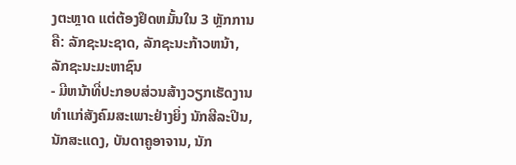ງຕະຫຼາດ ແຕ່ຕ້ອງຢຶດຫມັ້ນໃນ 3 ຫຼັກການຄື: ລັກຊະນະຊາດ, ລັກຊະນະກ້າວຫນ້າ, ລັກຊະນະມະຫາຊົນ
- ມີຫນ້າທີ່ປະກອບສ່ວນສ້າງວຽກເຮັດງານທຳແກ່ສັງຄົມສະເພາະຢ່າງຍິ່ງ ນັກສີລະປີນ, ນັກສະແດງ, ບັນດາຄູອາຈານ, ນັກ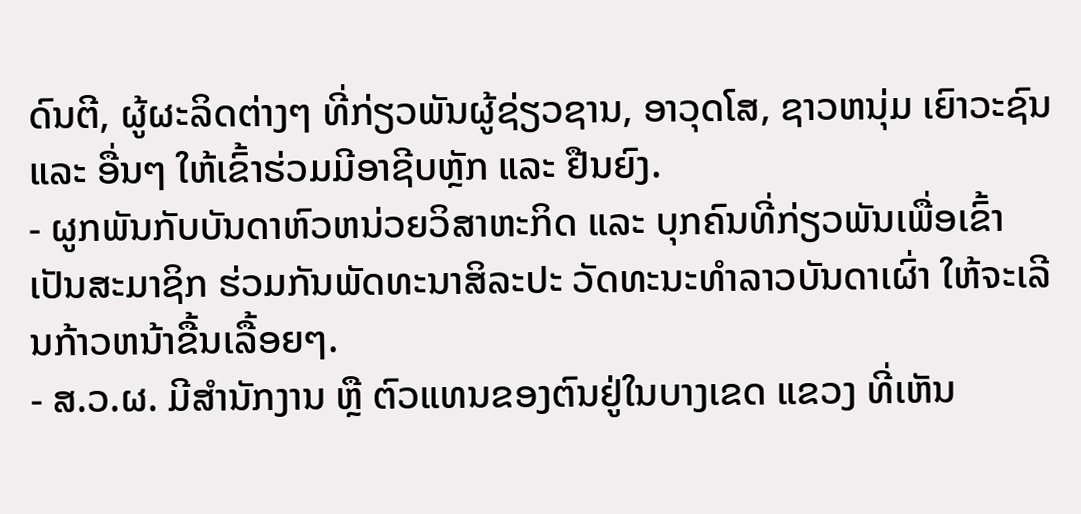ດົນຕີ, ຜູ້ຜະລິດຕ່າງໆ ທີ່ກ່ຽວພັນຜູ້ຊ່ຽວຊານ, ອາວຸດໂສ, ຊາວຫນຸ່ມ ເຍົາວະຊົນ ແລະ ອື່ນໆ ໃຫ້ເຂົ້າຮ່ວມມີອາຊີບຫຼັກ ແລະ ຢືນຍົງ.
- ຜູກພັນກັບບັນດາຫົວຫນ່ວຍວິສາຫະກິດ ແລະ ບຸກຄົນທີ່ກ່ຽວພັນເພື່ອເຂົ້າເປັນສະມາຊິກ ຮ່ວມກັນພັດທະນາສິລະປະ ວັດທະນະທໍາລາວບັນດາເຜົ່າ ໃຫ້ຈະເລີນກ້າວຫນ້າຂື້ນເລື້ອຍໆ.
- ສ.ວ.ຜ. ມີສຳນັກງານ ຫຼື ຕົວແທນຂອງຕົນຢູ່ໃນບາງເຂດ ແຂວງ ທີ່ເຫັນ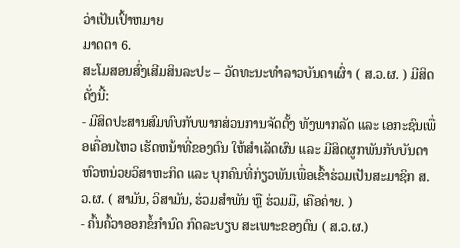ວ່າເປັນເປົ້າຫມາຍ
ມາດຕາ 6.
ສະໂມສອນສົ່ງເສີມສິນລະປະ – ວັດທະນະທຳລາວບັນດາເຜົ່າ ( ສ.ວ.ຜ. ) ມີສິດດັ່ງນີ້:
- ມີສິດປະສານສົມທົບກັບພາກສ່ວນການຈັດຕັ້ງ ທັງພາກລັດ ແລະ ເອກະຊົນເພື່ອເຄື່ອນໄຫວ ເຮັດຫນ້າທີ່ຂອງຕົນ ໃຫ້ສຳເລັດຜົນ ແລະ ມີສິດຜູກພັນກັບບັນດາຫົວຫນ່ວຍວິສາຫະກິດ ແລະ ບຸກຄົນທີ່ກ່ຽວພັນເພື່ອເຂົ້າຮ່ວມເປັນສະມາຊິກ ສ.ວ.ຜ. ( ສາມັນ, ວິສາມັນ, ຮ່ວມສໍາພັນ ຫຼື ຮ່ວມມື, ເຄືອຄ່າຍ. )
- ຄົ້ນຄົ້ວາອອກຂໍ້ກຳນົດ ກົດລະບຽບ ສະເພາະຂອງຕົນ ( ສ.ວ.ຜ.)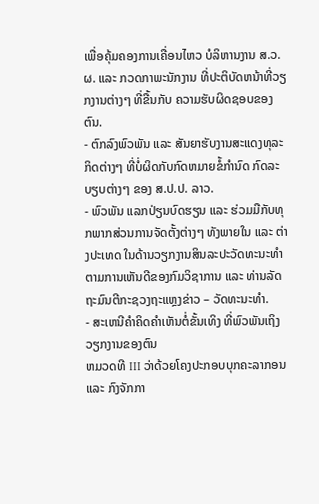ເພື່ອຄຸ້ມຄອງການເຄື່ອນໄຫວ ບໍລິຫານງານ ສ.ວ.ຜ. ແລະ ກວດກາພະນັກງານ ທີ່ປະຕິບັດຫນ້າທີ່ວຽກງານຕ່າງໆ ທີ່ຂື້ນກັບ ຄວາມຮັບຜິດຊອບຂອງຕົນ.
- ຕົກລົງພົວພັນ ແລະ ສັນຍາຮັບງານສະແດງທຸລະກິດຕ່າງໆ ທີ່ບໍ່ຜິດກັບກົດຫມາຍຂໍ້ກໍານົດ ກົດລະບຽບຕ່າງໆ ຂອງ ສ.ປ.ປ. ລາວ.
- ພົວພັນ ແລກປ່ຽນບົດຮຽນ ແລະ ຮ່ວມມືກັບທຸກພາກສ່ວນການຈັດຕັ້ງຕ່າງໆ ທັງພາຍໃນ ແລະ ຕ່າງປະເທດ ໃນດ້ານວຽກງານສິນລະປະວັດທະນະທຳ ຕາມການເຫັນດີຂອງກົມວິຊາການ ແລະ ທ່ານລັດຖະມົນຕີກະຊວງຖະແຫຼງຂ່າວ – ວັດທະນະທຳ.
- ສະເຫນີຄໍາຄິດຄໍາເຫັນຕໍ່ຂັ້ນເທິງ ທີ່ພົວພັນເຖິງວຽກງານຂອງຕົນ
ຫມວດທີ III ວ່າດ້ວຍໂຄງປະກອບບຸກຄະລາກອນ ແລະ ກົງຈັກກາ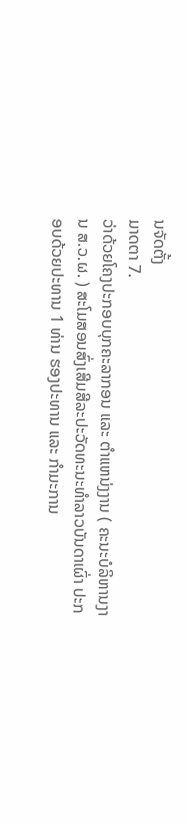ນຈັດຕັ້ງ
ມາດຕາ 7.
ວ່າດ້ວຍໂຄງປະກອບບຸກຄະລາກອນ ແລະ ຕຳແຫນ່ງງານ ( ຄະນະບໍລິຫານງານ ສ.ວ.ຜ. ) ສະໂມສອນສົ່ງເສີມສີລະປະວັດທະນະທຳລາວບັນດາເຜົ່າ ປະກອບດ້ວຍປະທານ 1 ທ່ານ ຮອງປະທານ ແລະ ກຳມະການ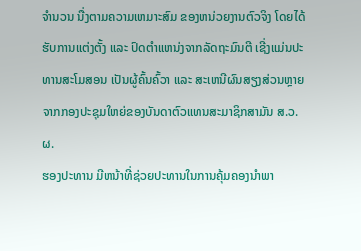ຈຳນວນ ນື່ງຕາມຄວາມເຫມາະສົມ ຂອງຫນ່ວຍງານຕົວຈິງ ໂດຍໄດ້ຮັບການແຕ່ງຕັ້ງ ແລະ ປົດຕໍາແຫນ່ງຈາກລັດຖະມົນຕີ ເຊີ່ງແມ່ນປະທານສະໂມສອນ ເປັນຜູ້ຄົ້ນຄົ້ວາ ແລະ ສະເຫນີຜົນສຽງສ່ວນຫຼາຍ ຈາກກອງປະຊຸມໃຫຍ່ຂອງບັນດາຕົວແທນສະມາຊິກສາມັນ ສ.ວ.ຜ.
ຮອງປະທານ ມີຫນ້າທີ່ຊ່ວຍປະທານໃນການຄຸ້ມຄອງນໍາພາ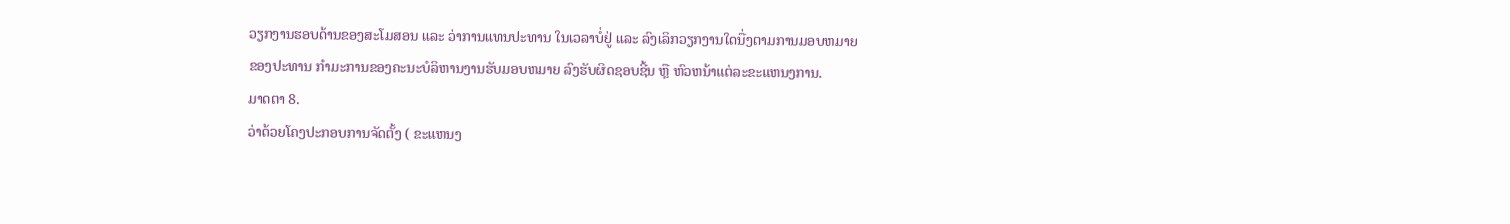ວຽກງານຮອບດ້ານຂອງສະໂມສອນ ແລະ ວ່າການແທນປະທານ ໃນເວລາບໍ່ຢູ່ ແລະ ລົງເລິກວຽກງານໃດນື່ງຕາມການມອບຫມາຍຂອງປະທານ ກຳມະການຂອງຄະນະບໍລິຫານງານຮັບມອບຫມາຍ ລົງຮັບຜິດຊອບຊີ້ນ ຫຼື ຫົວຫນ້າແຕ່ລະຂະແຫນງການ.
ມາດຕາ 8.
ວ່າດ້ວຍໂຄງປະກອບການຈັດຕັ້ງ ( ຂະແຫນງ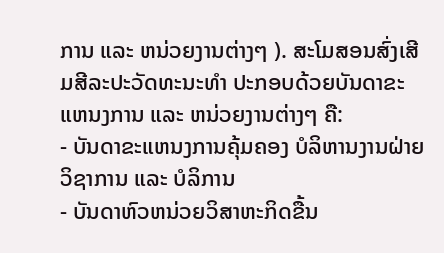ການ ແລະ ຫນ່ວຍງານຕ່າງໆ ). ສະໂມສອນສົ່ງເສີມສີລະປະວັດທະນະທຳ ປະກອບດ້ວຍບັນດາຂະແຫນງການ ແລະ ຫນ່ວຍງານຕ່າງໆ ຄື:
- ບັນດາຂະແຫນງການຄຸ້ມຄອງ ບໍລິຫານງານຝ່າຍວິຊາການ ແລະ ບໍລິການ
- ບັນດາຫົວຫນ່ວຍວິສາຫະກິດຂື້ນ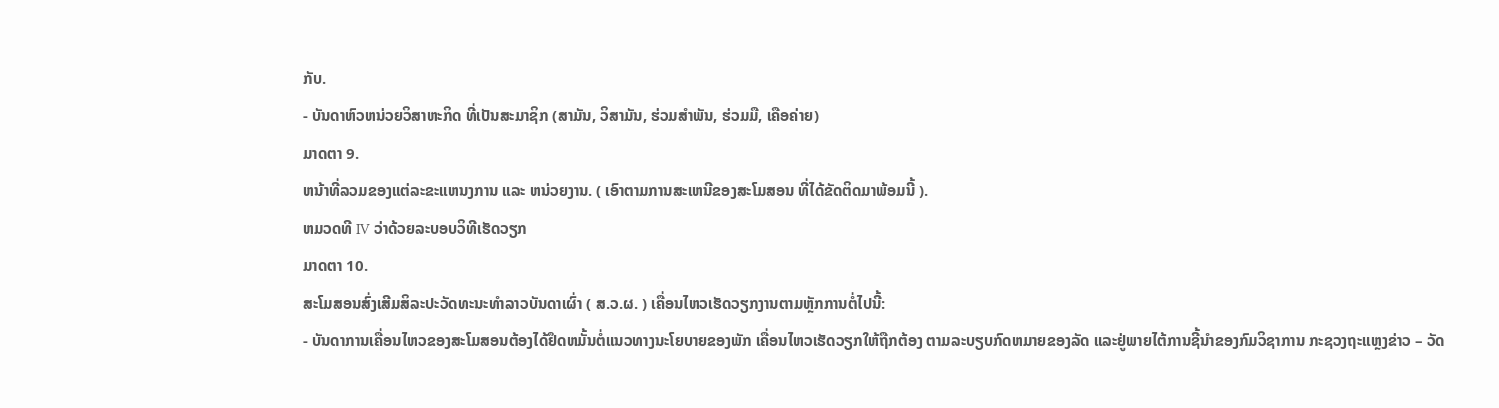ກັບ.
- ບັນດາຫົວຫນ່ວຍວິສາຫະກິດ ທີ່ເປັນສະມາຊິກ (ສາມັນ, ວິສາມັນ, ຮ່ວມສຳພັນ, ຮ່ວມມື, ເຄືອຄ່າຍ)
ມາດຕາ 9.
ຫນ້າທີ່ລວມຂອງແຕ່ລະຂະແຫນງການ ແລະ ຫນ່ວຍງານ. ( ເອົາຕາມການສະເຫນີຂອງສະໂມສອນ ທີ່ໄດ້ຂັດຕິດມາພ້ອມນີ້ ).
ຫມວດທີ IV ວ່າດ້ວຍລະບອບວິທີເຮັດວຽກ
ມາດຕາ 10.
ສະໂມສອນສົ່ງເສີມສິລະປະວັດທະນະທຳລາວບັນດາເຜົ່າ ( ສ.ວ.ຜ. ) ເຄື່ອນໄຫວເຮັດວຽກງານຕາມຫຼັກການຕໍ່ໄປນີ້:
- ບັນດາການເຄື່ອນໄຫວຂອງສະໂມສອນຕ້ອງໄດ້ຢຶດຫມັ້ນຕໍ່ແນວທາງນະໂຍບາຍຂອງພັກ ເຄື່ອນໄຫວເຮັດວຽກໃຫ້ຖືກຕ້ອງ ຕາມລະບຽບກົດຫມາຍຂອງລັດ ແລະຢູ່ພາຍໄຕ້ການຊີ້ນໍາຂອງກົມວິຊາການ ກະຊວງຖະແຫຼງຂ່າວ – ວັດ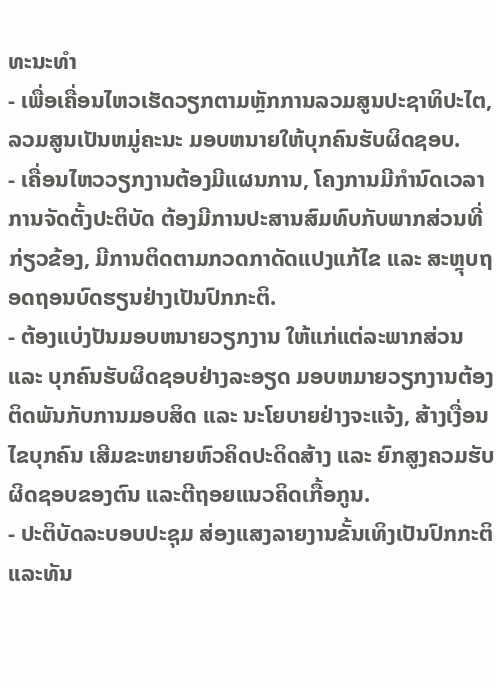ທະນະທຳ
- ເພື່ອເຄື່ອນໄຫວເຮັດວຽກຕາມຫຼັກການລວມສູນປະຊາທິປະໄຕ, ລວມສູນເປັນຫມູ່ຄະນະ ມອບຫນາຍໃຫ້ບຸກຄົນຮັບຜິດຊອບ.
- ເຄື່ອນໄຫວວຽກງານຕ້ອງມີແຜນການ, ໂຄງການມີກຳນົດເວລາການຈັດຕັ້ງປະຕິບັດ ຕ້ອງມີການປະສານສົມທົບກັບພາກສ່ວນທີ່ກ່ຽວຂ້ອງ, ມີການຕິດຕາມກວດກາດັດແປງແກ້ໄຂ ແລະ ສະຫຼຸບຖອດຖອນບົດຮຽນຢ່າງເປັນປົກກະຕິ.
- ຕ້ອງແບ່ງປັນມອບຫນາຍວຽກງານ ໃຫ້ແກ່ແຕ່ລະພາກສ່ວນ ແລະ ບຸກຄົນຮັບຜິດຊອບຢ່າງລະອຽດ ມອບຫມາຍວຽກງານຕ້ອງຕິດພັນກັບການມອບສິດ ແລະ ນະໂຍບາຍຢ່າງຈະແຈ້ງ, ສ້າງເງື່ອນໄຂບຸກຄົນ ເສີມຂະຫຍາຍຫົວຄິດປະດິດສ້າງ ແລະ ຍົກສູງຄວມຮັບຜິດຊອບຂອງຕົນ ແລະຕີຖອຍແນວຄິດເກື້ອກູນ.
- ປະຕິບັດລະບອບປະຊຸມ ສ່ອງແສງລາຍງານຂັ້ນເທິງເປັນປົກກະຕິ ແລະທັນ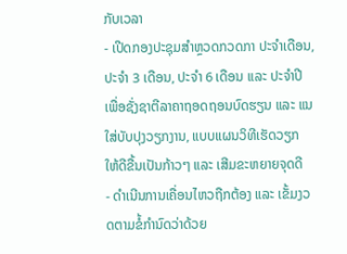ກັບເວລາ
- ເປີດກອງປະຊຸມສຳຫຼວດກວດກາ ປະຈຳເດືອນ, ປະຈຳ 3 ເດືອນ, ປະຈຳ 6 ເດືອນ ແລະ ປະຈຳປີ ເພື່ອຊັ່ງຊາຕີລາຄາຖອດຖອນບົດຮຽນ ແລະ ແນໃສ່ບັບປຸງວຽກງານ, ແບບແຜນວິທີເຮັດວຽກ ໃຫ້ດີຂື້ນເປັນກ້າວໆ ແລະ ເສີມຂະຫຍາຍຈຸດດີ
- ດຳເນີນການເຄື່ອນໄຫວຖືກຕ້ອງ ແລະ ເຂັ້ມງວດຕາມຂໍ້ກຳນົດວ່າດ້ວຍ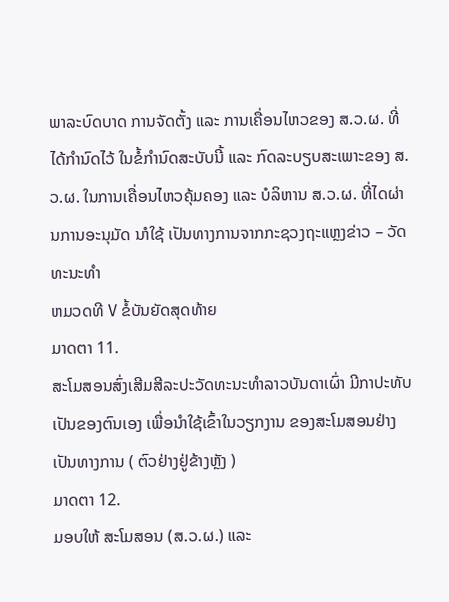ພາລະບົດບາດ ການຈັດຕັ້ງ ແລະ ການເຄື່ອນໄຫວຂອງ ສ.ວ.ຜ. ທີ່ໄດ້ກໍານົດໄວ້ ໃນຂໍ້ກຳນົດສະບັບນີ້ ແລະ ກົດລະບຽບສະເພາະຂອງ ສ.ວ.ຜ. ໃນການເຄື່ອນໄຫວຄຸ້ມຄອງ ແລະ ບໍລິຫານ ສ.ວ.ຜ. ທີ່ໄດຜ່ານການອະນຸມັດ ນາໍໃຊ້ ເປັນທາງການຈາກກະຊວງຖະແຫຼງຂ່າວ – ວັດທະນະທຳ
ຫມວດທີ V ຂໍ້ບັນຍັດສຸດທ້າຍ
ມາດຕາ 11.
ສະໂມສອນສົ່ງເສີມສີລະປະວັດທະນະທຳລາວບັນດາເຜົ່າ ມີກາປະທັບ ເປັນຂອງຕົນເອງ ເພື່ອນໍາໃຊ້ເຂົ້າໃນວຽກງານ ຂອງສະໂມສອນຢ່າງເປັນທາງການ ( ຕົວຢ່າງຢູ່ຂ້າງຫຼັງ )
ມາດຕາ 12.
ມອບໃຫ້ ສະໂມສອນ (ສ.ວ.ຜ.) ແລະ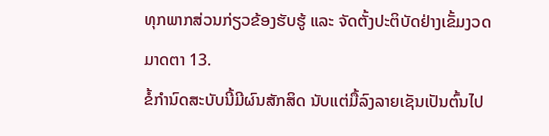ທຸກພາກສ່ວນກ່ຽວຂ້ອງຮັບຮູ້ ແລະ ຈັດຕັ້ງປະຕິບັດຢ່າງເຂັ້ມງວດ
ມາດຕາ 13.
ຂໍ້ກຳນົດສະບັບນີ້ມີຜົນສັກສິດ ນັບແຕ່ມື້ລົງລາຍເຊັນເປັນຕົ້ນໄປ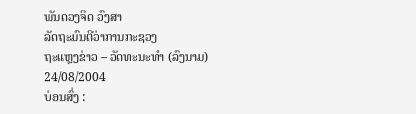ພັນດວງຈິດ ວົງສາ
ລັດຖະມົນຕີວ່າການກະຊວງ
ຖະແຫຼງຂ່າວ – ວັດທະນະທໍາ (ລົງນາມ)
24/08/2004
ບ່ອນສົ່ງ :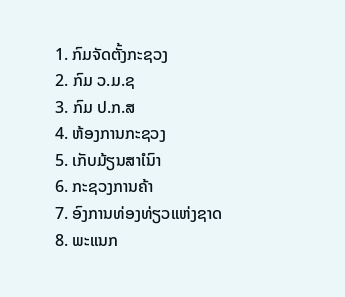1. ກົມຈັດຕັ້ງກະຊວງ
2. ກົມ ວ.ມ.ຊ
3. ກົມ ປ.ກ.ສ
4. ຫ້ອງການກະຊວງ
5. ເກັບມ້ຽນສາໍເນົາ
6. ກະຊວງການຄ້າ
7. ອົງການທ່ອງທ່ຽວແຫ່ງຊາດ
8. ພະແນກ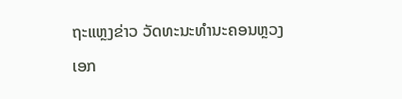ຖະແຫຼງຂ່າວ ວັດທະນະທຳນະຄອນຫຼວງ
ເອກ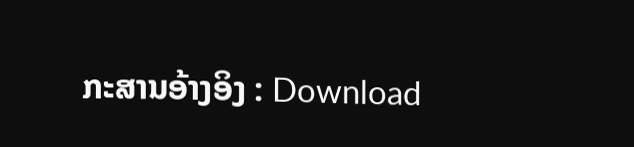ກະສານອ້າງອິງ : Download